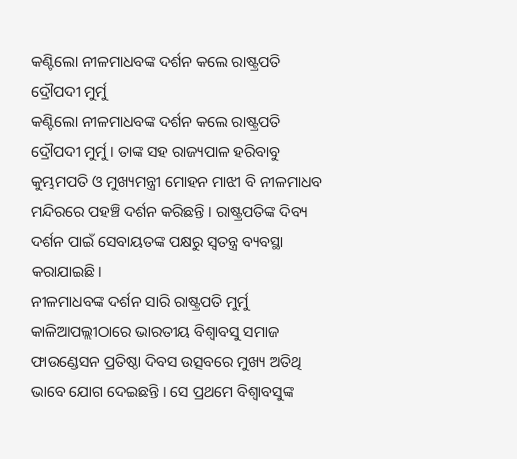କଣ୍ଟିଲୋ ନୀଳମାଧବଙ୍କ ଦର୍ଶନ କଲେ ରାଷ୍ଟ୍ରପତି ଦ୍ରୌପଦୀ ମୁର୍ମୁ
କଣ୍ଟିଲୋ ନୀଳମାଧବଙ୍କ ଦର୍ଶନ କଲେ ରାଷ୍ଟ୍ରପତି ଦ୍ରୌପଦୀ ମୁର୍ମୁ । ତାଙ୍କ ସହ ରାଜ୍ୟପାଳ ହରିବାବୁ କୁମ୍ଭମପତି ଓ ମୁଖ୍ୟମନ୍ତ୍ରୀ ମୋହନ ମାଝୀ ବି ନୀଳମାଧବ ମନ୍ଦିରରେ ପହଞ୍ଚି ଦର୍ଶନ କରିଛନ୍ତି । ରାଷ୍ଟ୍ରପତିଙ୍କ ଦିବ୍ୟ ଦର୍ଶନ ପାଇଁ ସେବାୟତଙ୍କ ପକ୍ଷରୁ ସ୍ୱତନ୍ତ୍ର ବ୍ୟବସ୍ଥା କରାଯାଇଛି।
ନୀଳମାଧବଙ୍କ ଦର୍ଶନ ସାରି ରାଷ୍ଟ୍ରପତି ମୁର୍ମୁ କାଳିଆପଲ୍ଲୀଠାରେ ଭାରତୀୟ ବିଶ୍ୱାବସୁ ସମାଜ ଫାଉଣ୍ଡେସନ ପ୍ରତିଷ୍ଠା ଦିବସ ଉତ୍ସବରେ ମୁଖ୍ୟ ଅତିଥି ଭାବେ ଯୋଗ ଦେଇଛନ୍ତି । ସେ ପ୍ରଥମେ ବିଶ୍ବାବସୁଙ୍କ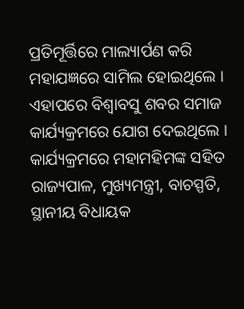ପ୍ରତିମୂର୍ତ୍ତିରେ ମାଲ୍ୟାର୍ପଣ କରି ମହାଯଜ୍ଞରେ ସାମିଲ ହୋଇଥିଲେ । ଏହାପରେ ବିଶ୍ବାବସୁ ଶବର ସମାଜ କାର୍ଯ୍ୟକ୍ରମରେ ଯୋଗ ଦେଇଥିଲେ । କାର୍ଯ୍ୟକ୍ରମରେ ମହାମହିମଙ୍କ ସହିତ ରାଜ୍ୟପାଳ, ମୁଖ୍ୟମନ୍ତ୍ରୀ, ବାଚସ୍ପତି, ସ୍ଥାନୀୟ ବିଧାୟକ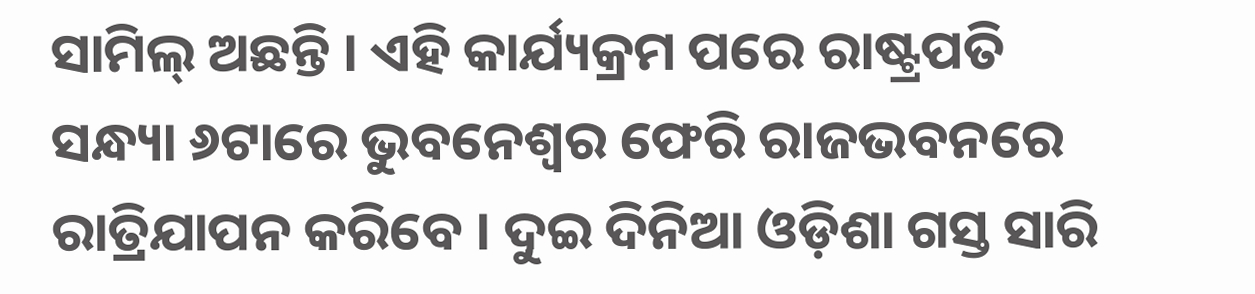ସାମିଲ୍ ଅଛନ୍ତି । ଏହି କାର୍ଯ୍ୟକ୍ରମ ପରେ ରାଷ୍ଟ୍ରପତି ସନ୍ଧ୍ୟା ୬ଟାରେ ଭୁବନେଶ୍ୱର ଫେରି ରାଜଭବନରେ ରାତ୍ରିଯାପନ କରିବେ । ଦୁଇ ଦିନିଆ ଓଡ଼ିଶା ଗସ୍ତ ସାରି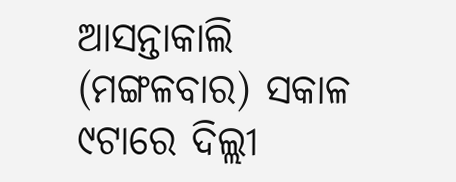ଆସନ୍ତାକାଲି (ମଙ୍ଗଳବାର) ସକାଳ ୯ଟାରେ ଦିଲ୍ଲୀ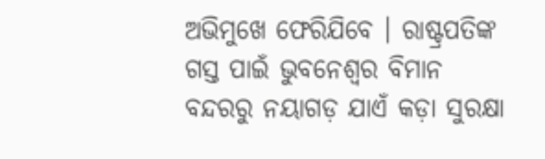ଅଭିମୁଖେ ଫେରିଯିବେ । ରାଷ୍ଟ୍ରପତିଙ୍କ ଗସ୍ତ ପାଇଁ ଭୁବନେଶ୍ବର ବିମାନ ବନ୍ଦରରୁ ନୟାଗଡ଼ ଯାଏଁ କଡ଼ା ସୁରକ୍ଷା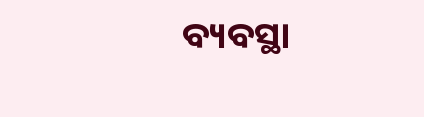ବ୍ୟବସ୍ଥା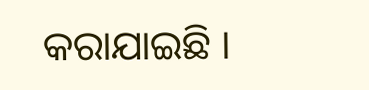କରାଯାଇଛି ।